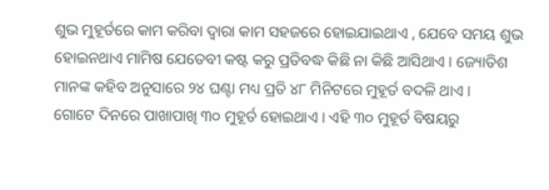ଶୁଭ ମୁହୂର୍ତରେ କାମ କରିବା ଦ୍ଵାରା କାମ ସହଜରେ ହୋଇଯାଇଥାଏ , ଯେବେ ସମୟ ଶୁଭ ହୋଇନଥାଏ ମାମିଷ ଯେତେବୀ କଷ୍ଟ କରୁ ପ୍ରତିବଦ୍ଧ କିଛି ନା କିଛି ଆସିଥାଏ । ଜ୍ୟୋତିଶ ମାନଙ୍କ କହିବ ଅନୁସାରେ ୨୪ ଘଣ୍ଟା ମଧ୍ୟ ପ୍ରତି ୪୮ ମିନିଟରେ ମୁହୂର୍ତ ବଦଳି ଥାଏ ।
ଗୋଟେ ଦିନରେ ପାଖାପାଖି ୩୦ ମୁହୂର୍ତ ହୋଇଥାଏ । ଏହି ୩୦ ମୁହୂର୍ତ ବିଷୟରୁ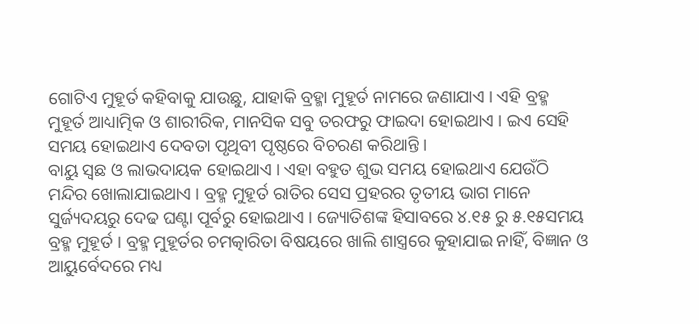ଗୋଟିଏ ମୁହୂର୍ତ କହିବାକୁ ଯାଉଛୁ, ଯାହାକି ବ୍ରହ୍ମା ମୁହୂର୍ତ ନାମରେ ଜଣାଯାଏ । ଏହି ବ୍ରହ୍ମ ମୁହୂର୍ତ ଆଧ୍ୟାତ୍ମିକ ଓ ଶାରୀରିକ, ମାନସିକ ସବୁ ତରଫରୁ ଫାଇଦା ହୋଇଥାଏ । ଇଏ ସେହି ସମୟ ହୋଇଥାଏ ଦେବତା ପୃଥିବୀ ପୃଷ୍ଠରେ ବିଚରଣ କରିଥାନ୍ତି ।
ବାୟୁ ସ୍ଵଛ ଓ ଲାଭଦାୟକ ହୋଇଥାଏ । ଏହା ବହୁତ ଶୁଭ ସମୟ ହୋଇଥାଏ ଯେଉଁଠି ମନ୍ଦିର ଖୋଲାଯାଇଥାଏ । ବ୍ରହ୍ମ ମୁହୂର୍ତ ରାତିର ସେସ ପ୍ରହରର ତୃତୀୟ ଭାଗ ମାନେ ସୁର୍ଜ୍ୟଦୟରୁ ଦେଢ ଘଣ୍ଟା ପୂର୍ବରୁ ହୋଇଥାଏ । ଜ୍ୟୋତିଶଙ୍କ ହିସାବରେ ୪.୧୫ ରୁ ୫.୧୫ସମୟ ବ୍ରହ୍ମ ମୁହୂର୍ତ । ବ୍ରହ୍ମ ମୁହୂର୍ତର ଚମତ୍କାରିତା ବିଷୟରେ ଖାଲି ଶାସ୍ତ୍ରରେ କୁହାଯାଇ ନାହିଁ, ବିଜ୍ଞାନ ଓ ଆୟୁର୍ବେଦରେ ମଧ୍ୟ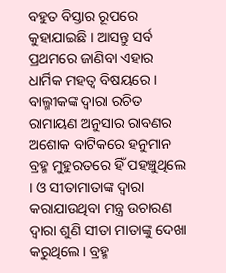ବହୁତ ବିସ୍ତାର ରୂପରେ କୁହାଯାଇଛି । ଆସନ୍ତୁ ସର୍ବ ପ୍ରଥମରେ ଜାଣିବା ଏହାର ଧାର୍ମିକ ମହତ୍ଵ ବିଷୟରେ ।
ବାଲ୍ମୀକଙ୍କ ଦ୍ଵାରା ରଚିତ ରାମାୟଣ ଅନୁସାର ରାବଣର ଅଶୋକ ବାଟିକରେ ହନୁମାନ ବ୍ରହ୍ମ ମୁହୁରତରେ ହିଁ ପହଞ୍ଚୁଥିଲେ । ଓ ସୀତାମାତାଙ୍କ ଦ୍ଵାରା କରାଯାଉଥିବା ମନ୍ତ୍ର ଉଚାରଣ ଦ୍ଵାରା ଶୁଣି ସୀତା ମାତାଙ୍କୁ ଦେଖା କରୁଥିଲେ । ବ୍ରହ୍ମ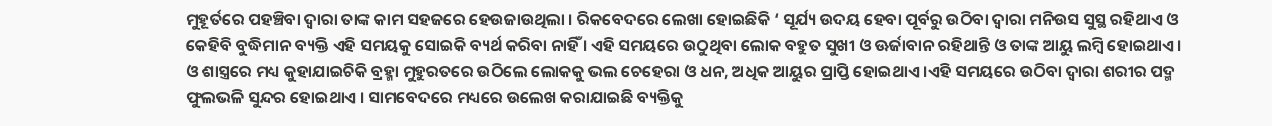ମୁହୂର୍ତରେ ପହଞ୍ଚିବା ଦ୍ଵାରା ତାଙ୍କ କାମ ସହଜରେ ହେଉଜାଉଥିଲା । ରିକବେଦରେ ଲେଖା ହୋଇଛିକି ‘ ସୂର୍ଯ୍ୟ ଉଦୟ ହେବା ପୂର୍ବରୁ ଉଠିବା ଦ୍ଵାରା ମନିଉସ ସୁସ୍ଥ ରହିଥାଏ ଓ କେହିବି ବୁଦ୍ଧିମାନ ବ୍ୟକ୍ତି ଏହି ସମୟକୁ ସୋଇକି ବ୍ୟର୍ଥ କରିବା ନାହିଁ । ଏହି ସମୟରେ ଉଠୁଥିବା ଲୋକ ବହୁତ ସୁଖୀ ଓ ଊର୍ଜାବାନ ରହିଥାନ୍ତି ଓ ତାଙ୍କ ଆୟୁ ଲମ୍ବି ହୋଇଥାଏ ।
ଓ ଶାସ୍ତ୍ରରେ ମଧ୍ୟ କୁହାଯାଇଚିକି ବ୍ରହ୍ମା ମୁହୁରତରେ ଉଠିଲେ ଲୋକକୁ ଭଲ ଚେହେରା ଓ ଧନ, ଅଧିକ ଆୟୁର ପ୍ରାପ୍ତି ହୋଇଥାଏ ।ଏହି ସମୟରେ ଉଠିବା ଦ୍ଵାରା ଶରୀର ପଦ୍ମ ଫୁଲଭଳି ସୁନ୍ଦର ହୋଇଥାଏ । ସାମବେଦରେ ମଧ୍ୟରେ ଉଲେଖ କରାଯାଇଛି ବ୍ୟକ୍ତିକୁ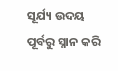ସୂର୍ଯ୍ୟ ଉଦୟ ପୂର୍ବରୁ ସ୍ନାନ କରି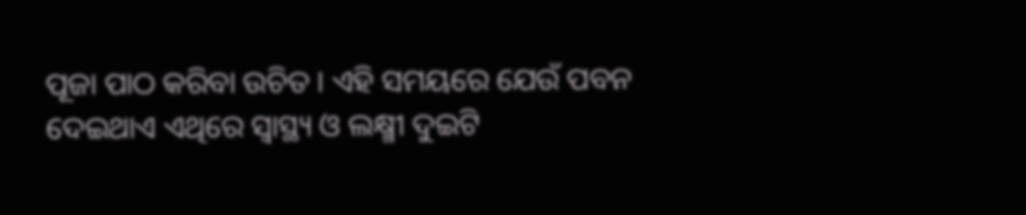ପୂଜା ପାଠ କରିବା ଉଚିତ । ଏହି ସମୟରେ ଯେଉଁ ପବନ ଦେଇଥାଏ ଏଥିରେ ସ୍ୱାସ୍ଥ୍ୟ ଓ ଲକ୍ଷ୍ମୀ ଦୁଇଟି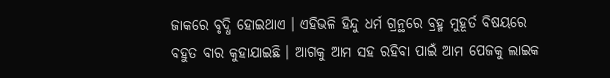ଜାକରେ ବୃଦ୍ଧି ହୋଇଥାଏ । ଏହିଭଳି ହିନ୍ଦୁ ଧର୍ମ ଗ୍ରନ୍ଥରେ ବ୍ରହ୍ମ ମୁହୂର୍ତ ବିଷୟରେ ବହୁତ ବାର କୁହାଯାଇଛି । ଆଗକୁ ଆମ ସହ ରହିବା ପାଇଁ ଆମ ପେଜକୁ ଲାଇକ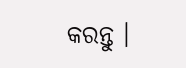କରନ୍ତୁ ।